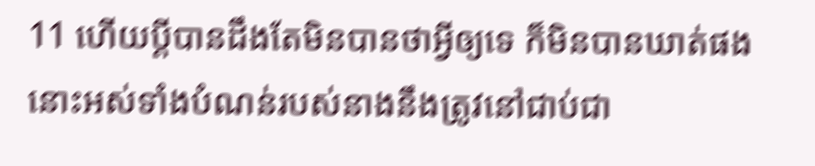11 ហើយប្ដីបានដឹងតែមិនបានថាអ្វីឲ្យទេ ក៏មិនបានឃាត់ផង នោះអស់ទាំងបំណន់របស់នាងនឹងត្រូវនៅជាប់ជា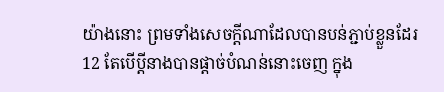យ៉ាងនោះ ព្រមទាំងសេចក្ដីណាដែលបានបន់ភ្ជាប់ខ្លួនដែរ
12 តែបើប្ដីនាងបានផ្តាច់បំណន់នោះចេញ ក្នុង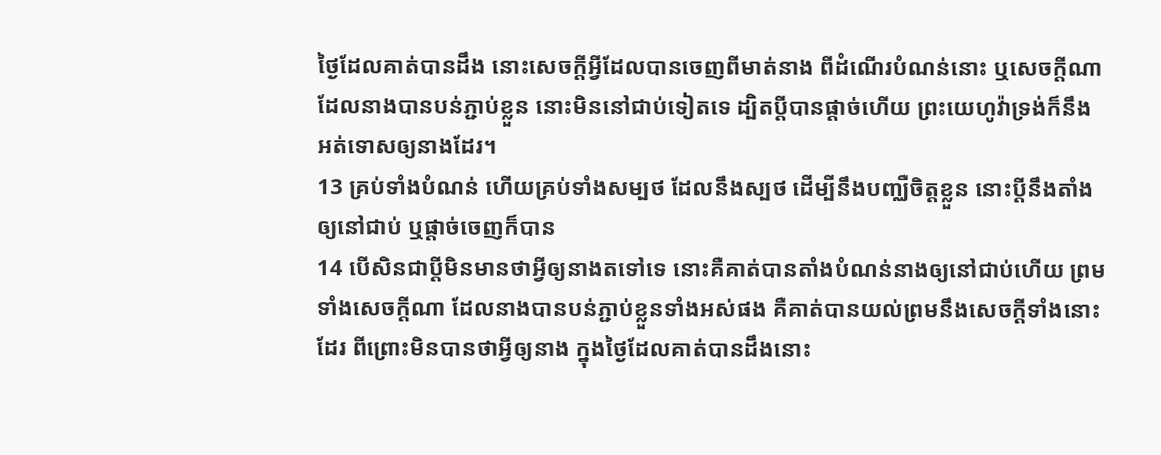ថ្ងៃដែលគាត់បានដឹង នោះសេចក្ដីអ្វីដែលបានចេញពីមាត់នាង ពីដំណើរបំណន់នោះ ឬសេចក្ដីណាដែលនាងបានបន់ភ្ជាប់ខ្លួន នោះមិននៅជាប់ទៀតទេ ដ្បិតប្ដីបានផ្តាច់ហើយ ព្រះយេហូវ៉ាទ្រង់ក៏នឹងអត់ទោសឲ្យនាងដែរ។
13 គ្រប់ទាំងបំណន់ ហើយគ្រប់ទាំងសម្បថ ដែលនឹងស្បថ ដើម្បីនឹងបញ្ឈឺចិត្តខ្លួន នោះប្ដីនឹងតាំងឲ្យនៅជាប់ ឬផ្តាច់ចេញក៏បាន
14 បើសិនជាប្ដីមិនមានថាអ្វីឲ្យនាងតទៅទេ នោះគឺគាត់បានតាំងបំណន់នាងឲ្យនៅជាប់ហើយ ព្រមទាំងសេចក្ដីណា ដែលនាងបានបន់ភ្ជាប់ខ្លួនទាំងអស់ផង គឺគាត់បានយល់ព្រមនឹងសេចក្ដីទាំងនោះដែរ ពីព្រោះមិនបានថាអ្វីឲ្យនាង ក្នុងថ្ងៃដែលគាត់បានដឹងនោះ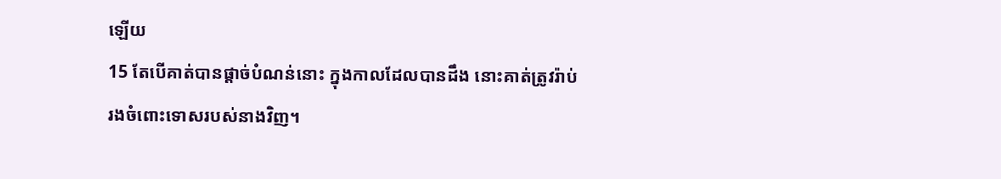ឡើយ
15 តែបើគាត់បានផ្តាច់បំណន់នោះ ក្នុងកាលដែលបានដឹង នោះគាត់ត្រូវរ៉ាប់រងចំពោះទោសរបស់នាងវិញ។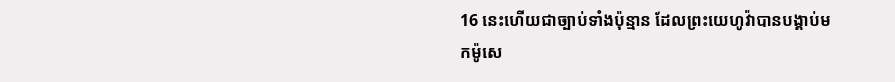16 នេះហើយជាច្បាប់ទាំងប៉ុន្មាន ដែលព្រះយេហូវ៉ាបានបង្គាប់មកម៉ូសេ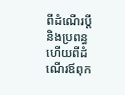ពីដំណើរប្ដី និងប្រពន្ធ ហើយពីដំណើរឪពុក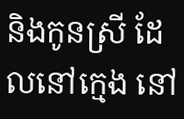និងកូនស្រី ដែលនៅក្មេង នៅ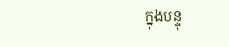ក្នុងបន្ទុ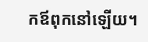កឪពុកនៅឡើយ។